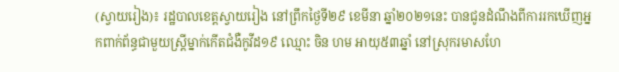(ស្វាយរៀង)៖ រដ្ឋបាលខេត្តស្វាយរៀង នៅព្រឹកថ្ងៃទី២៩ ខេមីនា ឆ្នាំ២០២១នេះ បានជូនដំណឹងពីការរកឃើញអ្នកពាក់ព័ន្ធជាមួយស្ដ្រីម្នាក់កើតជំងឺកូវីដ១៩ ឈ្មោះ ចិន ហម អាយុ៥៣ឆ្នាំ នៅស្រុករមាសហែ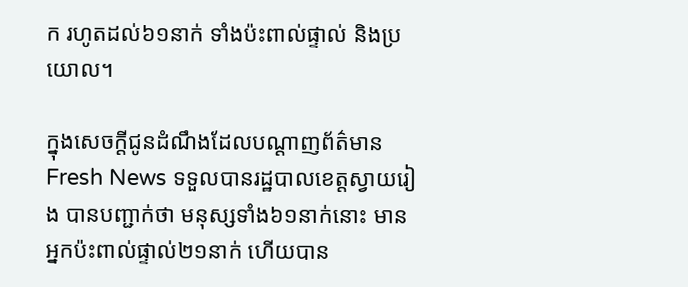ក រហូតដល់៦១នាក់ ទាំងប៉ះពាល់ផ្ទាល់ និងប្រយោល។

ក្នុងសេចក្ដីជូនដំណឹងដែលបណ្ដាញព័ត៌មាន Fresh News ទទួលបានរដ្ឋបាលខេត្តស្វាយរៀង បានបញ្ជាក់ថា មនុស្សទាំង៦១នាក់នោះ មានអ្នកប៉ះពាល់ផ្ទាល់២១នាក់ ហើយបាន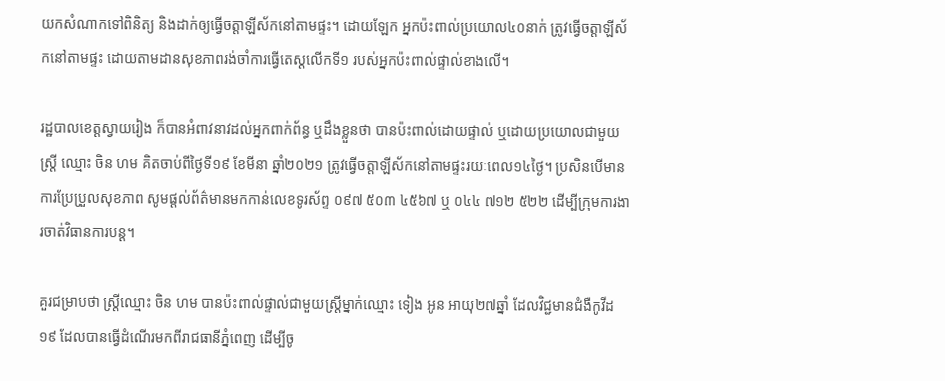យកសំណាកទៅពិនិត្យ និងដាក់ឲ្យធ្វើចត្តាឡីស័កនៅតាមផ្ទះ។ ដោយឡែក អ្នកប៉ះពាល់ប្រយោល៤០នាក់ ត្រូវធ្វើចត្តាឡីស័កនៅតាមផ្ទះ ដោយតាមដានសុខភាពរង់ចាំការធ្វើតេស្ដលើកទី១ របស់អ្នកប៉ះពាល់ផ្ទាល់ខាងលើ។

រដ្ឋបាលខេត្ដស្វាយរៀង ក៏បានអំពាវនាវដល់អ្នកពាក់ព័ន្ធ ឬដឹងខ្លួនថា បានប៉ះពាល់ដោយផ្ទាល់ ឬដោយប្រយោលជាមួយស្ដ្រី ឈ្មោះ ចិន ហម គិតចាប់ពីថ្ងៃទី១៩ ខែមីនា ឆ្នាំ២០២១ ត្រូវធ្វើចត្តាឡីស័កនៅតាមផ្ទះរយៈពេល១៤ថ្ងៃ។ ប្រសិនបើមានការប្រែប្រួលសុខភាព សូមផ្ដល់ព័ត៌មានមកកាន់លេខទូរស័ព្ទ ០៩៧ ៥០៣ ៤៥៦៧ ឬ ០៤៤ ៧១២ ៥២២ ដើម្បីក្រុមការងារចាត់វិធានការបន្ដ។

គួរជម្រាបថា ស្ដ្រីឈ្មោះ ចិន ហម បានប៉ះពាល់ផ្ទាល់ជាមួយស្ដ្រីម្នាក់ឈ្មោះ ទៀង អូន អាយុ២៧ឆ្នាំ ដែលវិជ្ជមានជំងឺកូវីដ១៩ ដែលបានធ្វើដំណើរមកពីរាជធានីភ្នំពេញ ដើម្បីចូ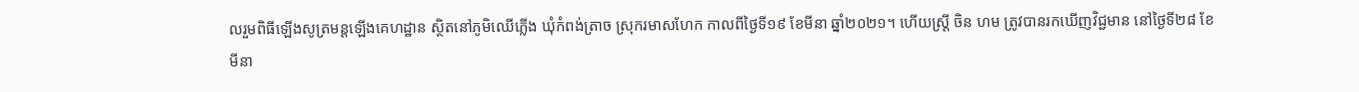លរួមពិធីឡើងសូត្រមន្ដឡើងគេហដ្ឋាន ស្ថិតនៅភូមិឈើភ្លើង ឃុំកំពង់ត្រាច ស្រុករមាសហែក កាលពីថ្ងៃទី១៩ ខែមីនា ឆ្នាំ២០២១។ ហើយស្ដ្រី ចិន ហម ត្រូវបានរកឃើញវិជ្ជមាន នៅថ្ងៃទី២៨ ខែមីនា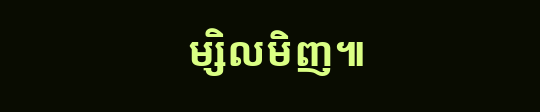ម្សិលមិញ៕